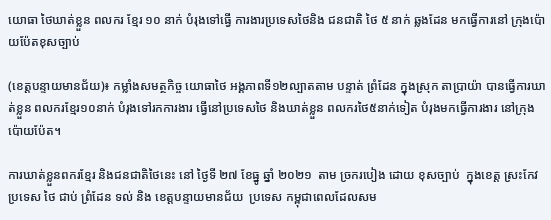យោធា ថៃឃាត់ខ្លួន ពលករ ខ្មែរ ១០ នាក់ បំរុងទៅធ្វើ ការងារប្រទេសថៃនិង ជនជាតិ ថៃ ៥ នាក់ ឆ្លងដែន មកធ្វើការនៅ ក្រុងប៉ោយប៉ែតខុសច្បាប់

(ខេត្តបន្ទាយមានជ័យ)៖ កម្លាំងសមត្ថកិច្ច យោធាថៃ អង្គភាពទី១២ល្បាតតាម បន្ទាត់ ព្រំដែន ក្នុងស្រុក តាប្រាយ៉ា បានធ្វើការឃាត់ខ្លួន ពលករខ្មែរ១០នាក់ បំរុងទៅរកការងារ ធ្វើនៅប្រទេសថៃ និងឃាត់ខ្លួន ពលករថៃ៥នាក់ទៀត បំរុងមកធ្វើការងារ នៅក្រុងប៉ោយប៉ែត។

ការឃាត់ខ្លួនពករខ្មែរ និងជនជាតិថៃនេះ នៅ ថ្ងៃទី ២៧ ខែធ្នូ ឆ្នាំ ២០២១  តាម ច្រករបៀង ដោយ ខុសច្បាប់  ក្នុងខេត្ត ស្រះកែវ ប្រទេស ថៃ ជាប់ ព្រំដែន ទល់ និង ខេត្តបន្ទាយមានជ័យ  ប្រទេស កម្ពុជាពេលដែលសម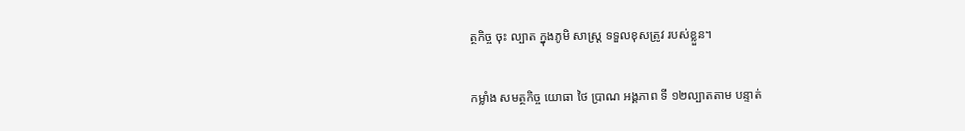ត្ថកិច្ច ចុះ ល្បាត ក្នុងភូមិ សាស្ត្រ ទទួលខុសត្រូវ របស់ខ្លួន។

កម្លាំង សមត្ថកិច្ច យោធា ថៃ ប្រាណ អង្គភាព ទី ១២ល្បាតតាម បន្ទាត់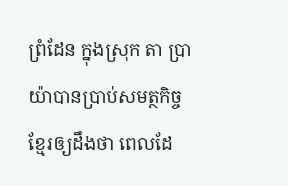ព្រំដែន ក្នុងស្រុក តា ប្រា យ៉ាបានប្រាប់សមត្ថកិច្ចខ្មែរឲ្យដឹងថា ពេលដែ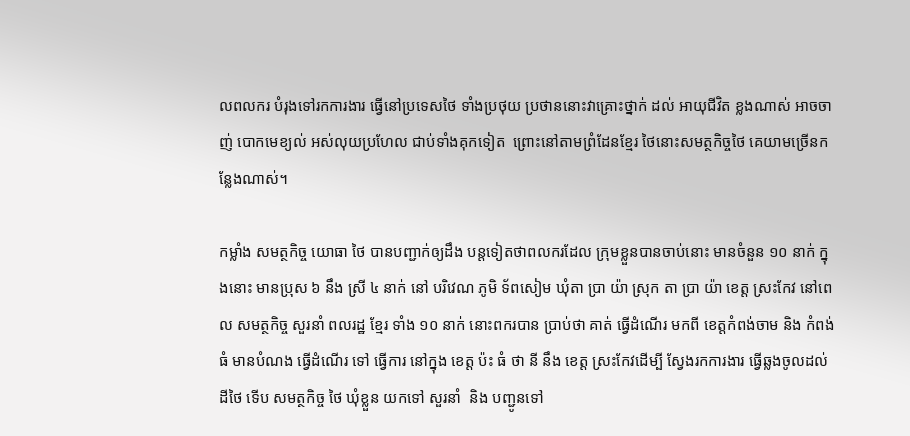លពលករ បំរុងទៅរកការងារ ធ្វើនៅប្រទេសថៃ ទាំងប្រថុយ ប្រថាននោះវាគ្រោះថ្នាក់ ដល់ អាយុជីវិត ខ្លងណាស់ អាចចាញ់ បោកមេខ្យល់ អស់លុយប្រហែល ជាប់ទាំងគុកទៀត  ព្រោះនៅតាមព្រំដែនខ្មែរ ថៃនោះសមត្ថកិច្ចថៃ គេយាមច្រើនកន្លែងណាស់។

កម្លាំង សមត្ថកិច្ច យោធា ថៃ បានបញ្ជាក់ឲ្យដឹង បន្តទៀតថាពលករដែល ក្រុមខ្លួនបានចាប់នោះ មានចំនួន ១០ នាក់ ក្នុងនោះ មានប្រុស ៦ នឹង ស្រី ៤ នាក់ នៅ បរិវេណ ភូមិ ទ័ពសៀម ឃុំតា ប្រា យ៉ា ស្រុក តា ប្រា យ៉ា ខេត្ត ស្រះកែវ នៅពេល សមត្ថកិច្ច សួរនាំ ពលរដ្ឋ ខ្មែរ ទាំង ១០ នាក់ នោះពករបាន ប្រាប់ថា គាត់ ធ្វើដំណើរ មកពី ខេត្តកំពង់ចាម និង កំពង់ធំ មានបំណង ធ្វើដំណើរ ទៅ ធ្វើការ នៅក្នុង ខេត្ត ប៉ះ ធំ ថា នី នឹង ខេត្ត ស្រះកែវដើម្បី ស្វែងរកការងារ ធ្វើឆ្លងចូលដល់ដីថៃ ទើប សមត្ថកិច្ច ថៃ ឃុំខ្លួន យកទៅ សួរនាំ  និង បញ្ជូនទៅ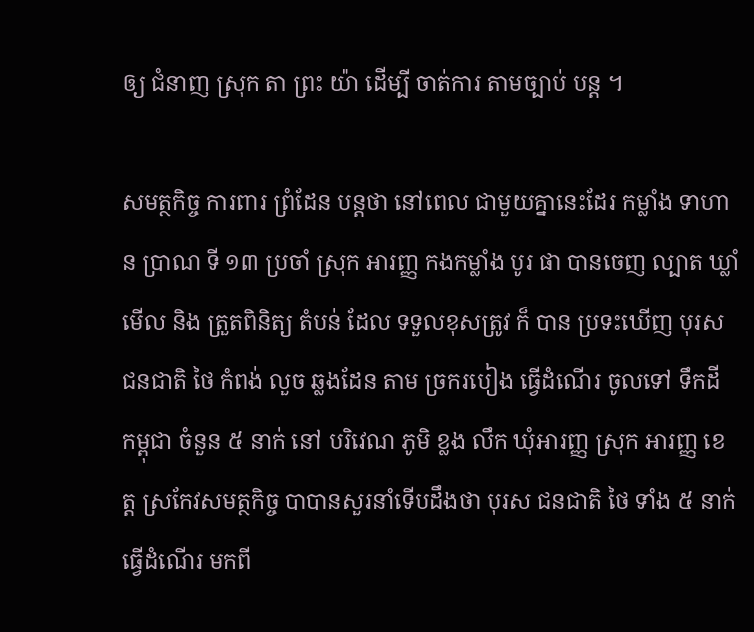ឲ្យ ជំនាញ ស្រុក តា ព្រះ យ៉ា ដើម្បី ចាត់ការ តាមច្បាប់ បន្ត ។

សមត្ថកិច្ច ការពារ ព្រំដែន បន្តថា នៅពេល ជាមួយគ្នានេះដែរ កម្លាំង ទាហាន ប្រាណ ទី ១៣ ប្រចាំ ស្រុក អារញ្ញ កងកម្លាំង បូរ ផា បានចេញ ល្បាត ឃ្លាំមើល និង ត្រួតពិនិត្យ តំបន់ ដែល ទទួលខុសត្រូវ ក៏ បាន ប្រទះឃើញ បុរស ជនជាតិ ថៃ កំពង់ លួច ឆ្លងដែន តាម ច្រករបៀង ធ្វើដំណើរ ចូលទៅ ទឹកដី កម្ពុជា ចំនួន ៥ នាក់ នៅ បរិវេណ ភូមិ ខ្លង លឹក ឃុំអារញ្ញ ស្រុក អារញ្ញ ខេត្ត ស្រកែវសមត្ថកិច្ច បាបានសួរនាំទើបដឹងថា បុរស ជនជាតិ ថៃ ទាំង ៥ នាក់ ធ្វើដំណើរ មកពី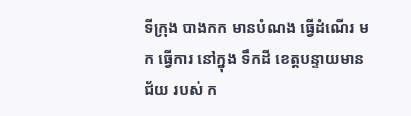ទីក្រុង បាងកក មានបំណង ធ្វើដំណើរ មក ធ្វើការ នៅក្នុង ទឹកដី ខេត្តបន្ទាយមានជ័យ របស់ ក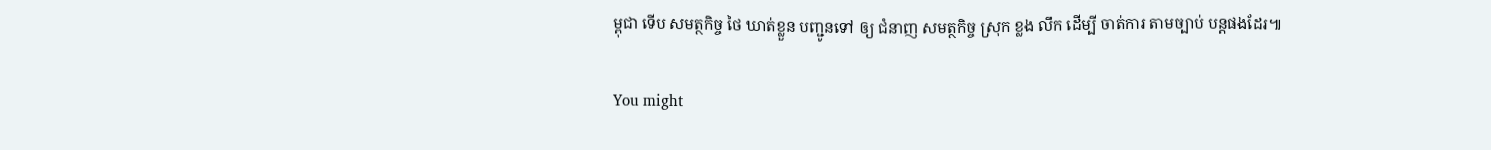ម្ពុជា ទើប សមត្ថកិច្ច ថៃ ឃាត់ខ្លួន បញ្ជូនទៅ ឲ្យ ជំនាញ សមត្ថកិច្ច ស្រុក ខ្លង លឹក ដើម្បី ចាត់ការ តាមច្បាប់ បន្តផងដែរ៕

You might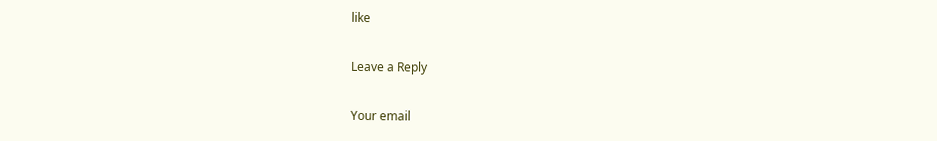like

Leave a Reply

Your email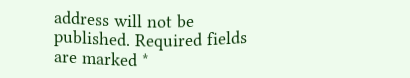address will not be published. Required fields are marked *